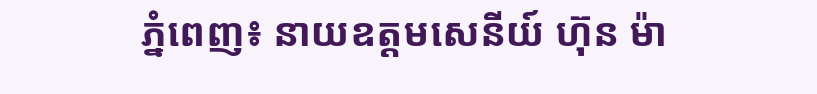ភ្នំពេញ៖ នាយឧត្តមសេនីយ៍ ហ៊ុន ម៉ា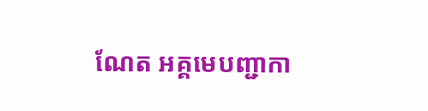ណែត អគ្គមេបញ្ជាកា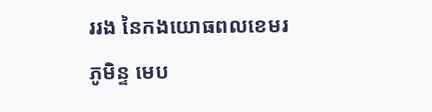ររង នៃកងយោធពលខេមរភូមិន្ទ មេប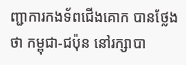ញ្ជាការកងទ័ពជើងគោក បានថ្លែងថា កម្ពុជា-ជប៉ុន នៅរក្សាបា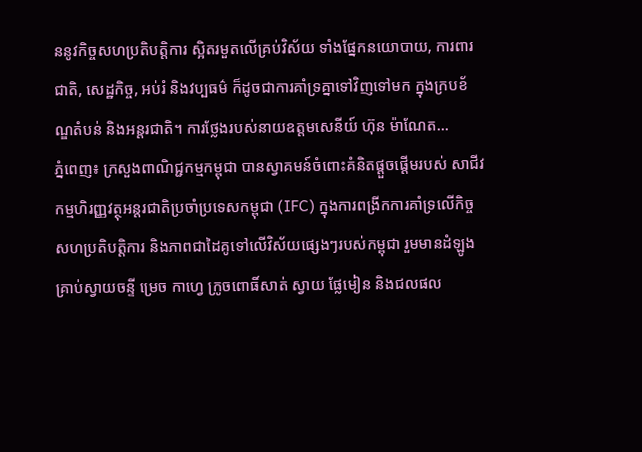ននូវកិច្ចសហប្រតិបត្តិការ ស្អិតរមួតលើគ្រប់វិស័យ ទាំងផ្នែកនយោបាយ, ការពារជាតិ, សេដ្ឋកិច្ច, អប់រំ និងវប្បធម៌ ក៏ដូចជាការគាំទ្រគ្នាទៅវិញទៅមក ក្នុងក្របខ័ណ្ឌតំបន់ និងអន្តរជាតិ។ ការថ្លែងរបស់នាយឧត្តមសេនីយ៍ ហ៊ុន ម៉ាណែត...
ភ្នំពេញ៖ ក្រសួងពាណិជ្ជកម្មកម្ពុជា បានស្វាគមន៍ចំពោះគំនិតផ្តួចផ្តើមរបស់ សាជីវកម្មហិរញ្ញវត្ថុអន្តរជាតិប្រចាំប្រទេសកម្ពុជា (IFC) ក្នុងការពង្រីកការគាំទ្រលើកិច្ចសហប្រតិបត្តិការ និងភាពជាដៃគូទៅលើវិស័យផ្សេងៗរបស់កម្ពុជា រួមមានដំឡូង គ្រាប់ស្វាយចន្ទី ម្រេច កាហ្វេ ក្រូចពោធិ៍សាត់ ស្វាយ ផ្លែមៀន និងជលផល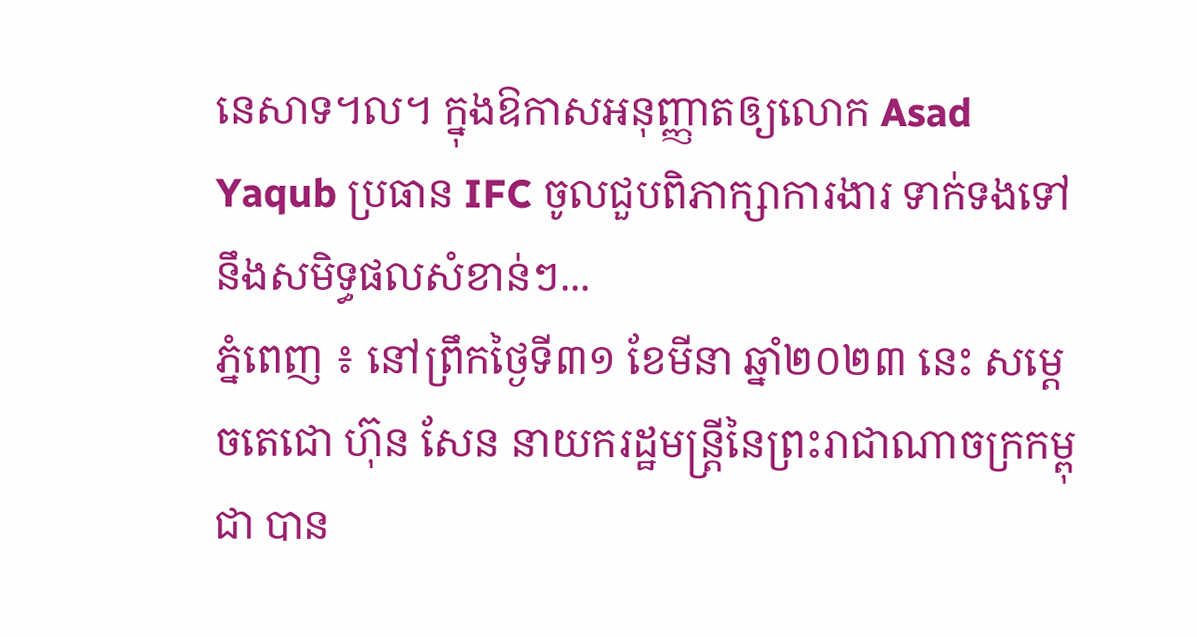នេសាទ។ល។ ក្នុងឱកាសអនុញ្ញាតឲ្យលោក Asad Yaqub ប្រធាន IFC ចូលជួបពិភាក្សាការងារ ទាក់ទងទៅនឹងសមិទ្ធផលសំខាន់ៗ...
ភ្នំពេញ ៖ នៅព្រឹកថ្ងៃទី៣១ ខែមីនា ឆ្នាំ២០២៣ នេះ សម្តេចតេជោ ហ៊ុន សែន នាយករដ្ឋមន្រ្តីនៃព្រះរាជាណាចក្រកម្ពុជា បាន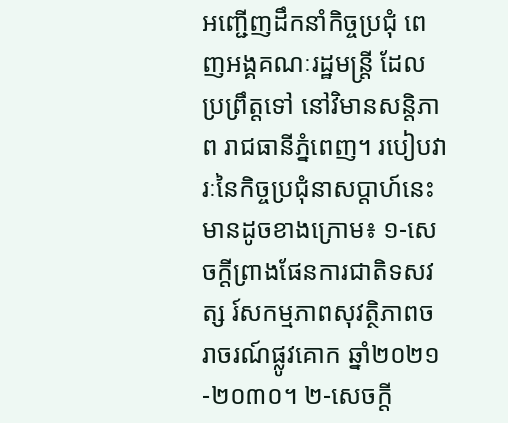អញ្ជើញដឹកនាំកិច្ចប្រជុំ ពេញអង្គគណៈរដ្ឋមន្ត្រី ដែលប្រព្រឹត្តទៅ នៅវិមានសន្តិភាព រាជធានីភ្នំពេញ។ របៀបវារៈនៃកិច្ចប្រជុំនាសប្តាហ៍នេះ មានដូចខាងក្រោម៖ ១-សេចក្តីព្រាងផែនការជាតិទសវត្ស រ៍សកម្មភាពសុវត្ថិភាពចរាចរណ៍ផ្លូវគោក ឆ្នាំ២០២១-២០៣០។ ២-សេចក្តី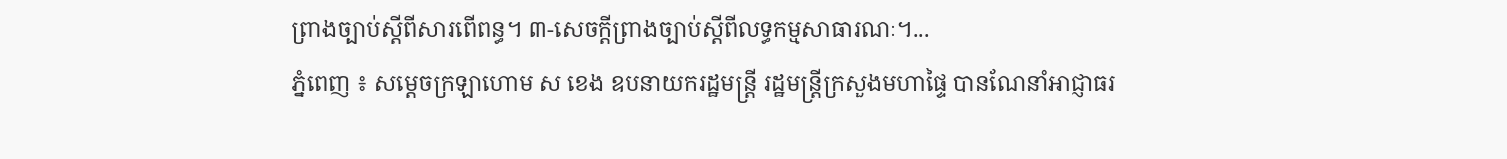ព្រាងច្បាប់ស្តីពីសារពើពន្ធ។ ៣-សេចក្តីព្រាងច្បាប់ស្តីពីលទ្ធកម្មសាធារណៈ។...
ភ្នំពេញ ៖ សម្ដេចក្រឡាហោម ស ខេង ឧបនាយករដ្ឋមន្ត្រី រដ្ឋមន្ត្រីក្រសួងមហាផ្ទៃ បានណែនាំអាជ្ញាធរ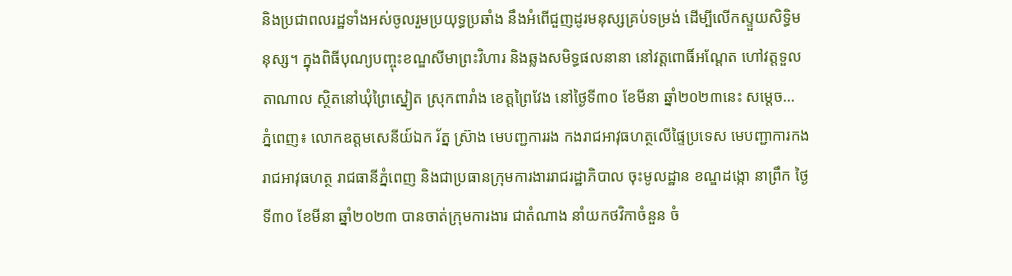និងប្រជាពលរដ្ឋទាំងអស់ចូលរួមប្រយុទ្ធប្រឆាំង នឹងអំពើជួញដូរមនុស្សគ្រប់ទម្រង់ ដើម្បីលើកស្ទួយសិទ្ធិមនុស្ស។ ក្នុងពិធីបុណ្យបញ្ចុះខណ្ឌសីមាព្រះវិហារ និងឆ្លងសមិទ្ធផលនានា នៅវត្តពោធិ៍អណ្តែត ហៅវត្តទួលតាណាល ស្ថិតនៅឃុំព្រៃស្នៀត ស្រុកពារាំង ខេត្តព្រៃវែង នៅថ្ងៃទី៣០ ខែមីនា ឆ្នាំ២០២៣នេះ សម្ដេច...
ភ្នំពេញ៖ លោកឧត្តមសេនីយ៍ឯក រ័ត្ន ស្រ៊ាង មេបញ្ជការរង កងរាជអាវុធហត្ថលើផ្ទៃប្រទេស មេបញ្ជាការកងរាជអាវុធហត្ថ រាជធានីភ្នំពេញ និងជាប្រធានក្រុមការងាររាជរដ្ឋាភិបាល ចុះមូលដ្ឋាន ខណ្ឌដង្កោ នាព្រឹក ថ្ងៃទី៣០ ខែមីនា ឆ្នាំ២០២៣ បានចាត់ក្រុមការងារ ជាតំណាង នាំយកថវិកាចំនួន ចំ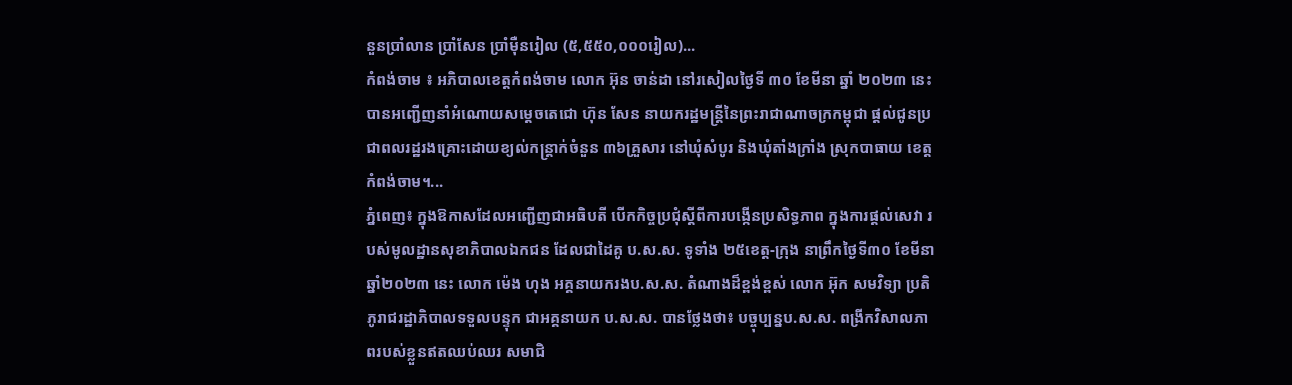នួនប្រាំលាន ប្រាំសែន ប្រាំម៉ឺនរៀល (៥,៥៥០,០០០រៀល)...
កំពង់ចាម ៖ អភិបាលខេត្តកំពង់ចាម លោក អ៊ុន ចាន់ដា នៅរសៀលថ្ងៃទី ៣០ ខែមីនា ឆ្នាំ ២០២៣ នេះ បានអញ្ជើញនាំអំណោយសម្ដេចតេជោ ហ៊ុន សែន នាយករដ្ឋមន្ត្រីនៃព្រះរាជាណាចក្រកម្ពុជា ផ្ដល់ជូនប្រជាពលរដ្ឋរងគ្រោះដោយខ្យល់កន្ត្រាក់ចំនួន ៣៦គ្រួសារ នៅឃុំសំបូរ និងឃុំតាំងក្រាំង ស្រុកបាធាយ ខេត្តកំពង់ចាម។...
ភ្នំពេញ៖ ក្នុងឱកាសដែលអញ្ជើញជាអធិបតី បើកកិច្ចប្រជុំស្តីពីការបង្កើនប្រសិទ្ធភាព ក្នុងការផ្តល់សេវា របស់មូលដ្ឋានសុខាភិបាលឯកជន ដែលជាដៃគូ ប.ស.ស. ទូទាំង ២៥ខេត្ត-ក្រុង នាព្រឹកថ្ងៃទី៣០ ខែមីនា ឆ្នាំ២០២៣ នេះ លោក ម៉េង ហុង អគ្គនាយករងប.ស.ស. តំណាងដ៏ខ្ពង់ខ្ពស់ លោក អ៊ុក សមវិទ្យា ប្រតិភូរាជរដ្ឋាភិបាលទទួលបន្ទុក ជាអគ្គនាយក ប.ស.ស. បានថ្លែងថា៖ បច្ចុប្បន្នប.ស.ស. ពង្រីកវិសាលភាពរបស់ខ្លួនឥតឈប់ឈរ សមាជិ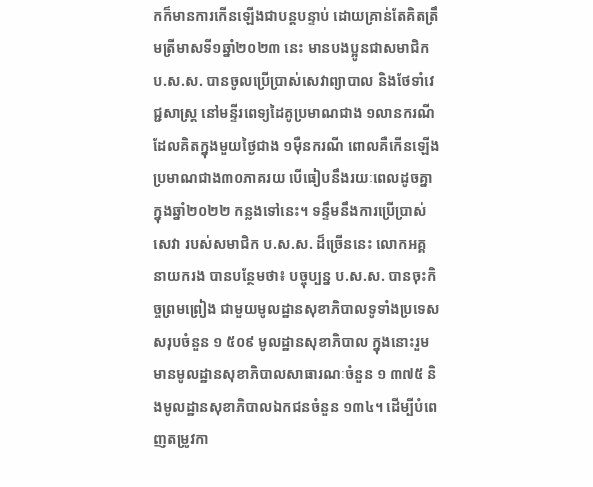កក៏មានការកើនឡើងជាបន្ដបន្ទាប់ ដោយគ្រាន់តែគិតត្រឹមត្រីមាសទី១ឆ្នាំ២០២៣ នេះ មានបងប្អូនជាសមាជិក ប.ស.ស. បានចូលប្រើប្រាស់សេវាព្យាបាល និងថែទាំវេជ្ជសាស្រ្ត នៅមន្ទីរពេទ្យដៃគូប្រមាណជាង ១លានករណី ដែលគិតក្នុងមួយថ្ងៃជាង ១ម៉ឺនករណី ពោលគឺកើនឡើងប្រមាណជាង៣០ភាគរយ បើធៀបនឹងរយៈពេលដូចគ្នា ក្នុងឆ្នាំ២០២២ កន្លងទៅនេះ។ ទន្ទឹមនឹងការប្រើប្រាស់សេវា របស់សមាជិក ប.ស.ស. ដ៏ច្រើននេះ លោកអគ្គនាយករង បានបន្ថែមថា៖ បច្ចុប្បន្ន ប.ស.ស. បានចុះកិច្ចព្រមព្រៀង ជាមួយមូលដ្ឋានសុខាភិបាលទូទាំងប្រទេស សរុបចំនួន ១ ៥០៩ មូលដ្ឋានសុខាភិបាល ក្នុងនោះរួមមានមូលដ្ឋានសុខាភិបាលសាធារណៈចំនួន ១ ៣៧៥ និងមូលដ្ឋានសុខាភិបាលឯកជនចំនួន ១៣៤។ ដើម្បីបំពេញតម្រូវកា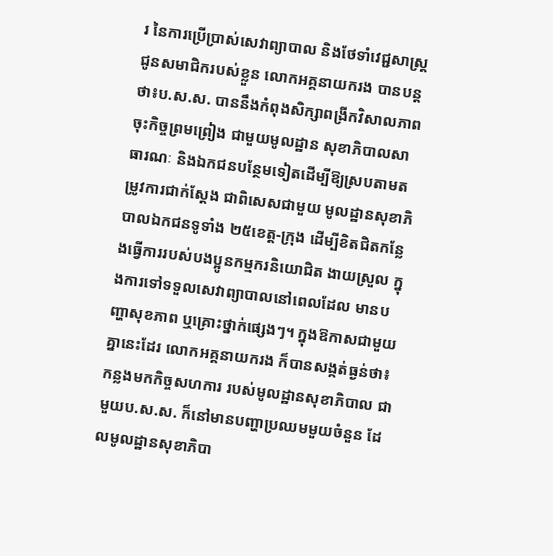រ នៃការប្រើប្រាស់សេវាព្យាបាល និងថែទាំវេជ្ជសាស្រ្ត ជូនសមាជិករបស់ខ្លួន លោកអគ្គនាយករង បានបន្ដថា៖ប.ស.ស. បាននឹងកំពុងសិក្សាពង្រីកវិសាលភាព ចុះកិច្ចព្រមព្រៀង ជាមួយមូលដ្ឋាន សុខាភិបាលសាធារណៈ និងឯកជនបន្ថែមទៀតដើម្បីឱ្យស្របតាមតម្រូវការជាក់ស្តែង ជាពិសេសជាមួយ មូលដ្ឋានសុខាភិបាលឯកជនទូទាំង ២៥ខេត្ត-ក្រុង ដើម្បីខិតជិតកន្លែងធ្វើការរបស់បងប្អូនកម្មករនិយោជិត ងាយស្រួល ក្នុងការទៅទទួលសេវាព្យាបាលនៅពេលដែល មានបញ្ហាសុខភាព ឬគ្រោះថ្នាក់ផ្សេងៗ។ ក្នុងឱកាសជាមួយគ្នានេះដែរ លោកអគ្គនាយករង ក៏បានសង្កត់ធ្ងន់ថា៖ កន្លងមកកិច្ចសហការ របស់មូលដ្ឋានសុខាភិបាល ជាមួយប.ស.ស. ក៏នៅមានបញ្ហាប្រឈមមួយចំនួន ដែលមូលដ្ឋានសុខាភិបា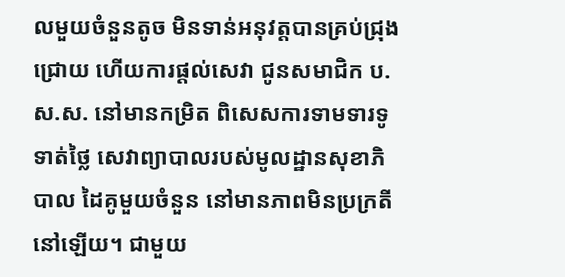លមួយចំនួនតូច មិនទាន់អនុវត្តបានគ្រប់ជ្រុងជ្រោយ ហើយការផ្តល់សេវា ជូនសមាជិក ប.ស.ស. នៅមានកម្រិត ពិសេសការទាមទារទូទាត់ថ្លៃ សេវាព្យាបាលរបស់មូលដ្ឋានសុខាភិបាល ដៃគូមួយចំនួន នៅមានភាពមិនប្រក្រតីនៅឡើយ។ ជាមួយ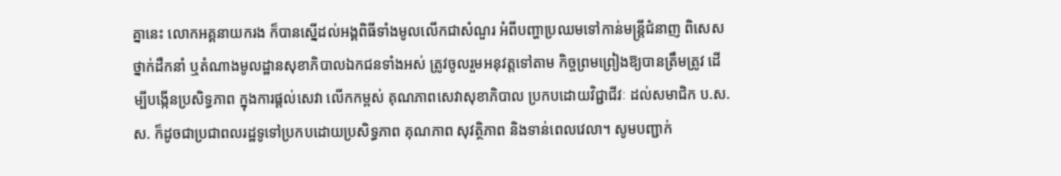គ្នានេះ លោកអគ្គនាយករង ក៏បានស្នើដល់អង្គពិធីទាំងមូលលើកជាសំណួរ អំពីបញ្ហាប្រឈមទៅកាន់មន្ត្រីជំនាញ ពិសេសថ្នាក់ដឺកនាំ ឬតំណាងមូលដ្ឋានសុខាភិបាលឯកជនទាំងអស់ ត្រូវចូលរួមអនុវត្តទៅតាម កិច្ចព្រមព្រៀងឱ្យបានត្រឹមត្រូវ ដើម្បីបង្កើនប្រសិទ្ធភាព ក្នុងការផ្តល់សេវា លើកកម្ពស់ គុណភាពសេវាសុខាភិបាល ប្រកបដោយវិជ្ជាជីវៈ ដល់សមាជិក ប.ស.ស. ក៏ដូចជាប្រជាពលរដ្ឋទូទៅប្រកបដោយប្រសិទ្ធភាព គុណភាព សុវត្ថិភាព និងទាន់ពេលវេលា។ សូមបញ្ជាក់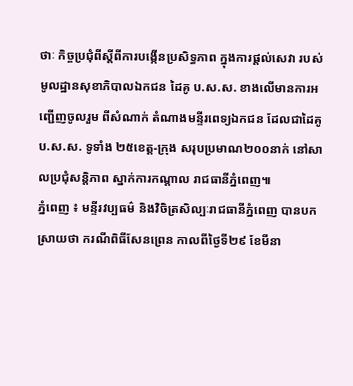ថាៈ កិច្ចប្រជុំពីស្ដីពីការបង្កើនប្រសិទ្ធភាព ក្នុងការផ្តល់សេវា របស់មូលដ្ឋានសុខាភិបាលឯកជន ដៃគូ ប.ស.ស. ខាងលើមានការអញ្ជើញចូលរួម ពីសំណាក់ តំណាងមន្ទីរពេទ្យឯកជន ដែលជាដៃគូ ប.ស.ស. ទូទាំង ២៥ខេត្ត-ក្រុង សរុបប្រមាណ២០០នាក់ នៅសាលប្រជុំសន្ដិភាព ស្នាក់ការកណ្ដាល រាជធានីភ្នំពេញ៕
ភ្នំពេញ ៖ មន្ទីរវប្បធម៌ និងវិចិត្រសិល្បៈរាជធានីភ្នំពេញ បានបកស្រាយថា ករណីពិធីសែនព្រេន កាលពីថ្ងៃទី២៩ ខែមីនា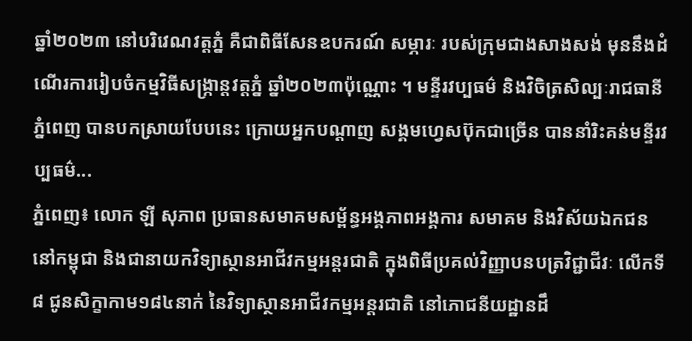ឆ្នាំ២០២៣ នៅបរិវេណវត្តភ្នំ គឺជាពិធីសែនឧបករណ៍ សម្ភារៈ របស់ក្រុមជាងសាងសង់ មុននឹងដំណើរការរៀបចំកម្មវិធីសង្ក្រាន្តវត្តភ្នំ ឆ្នាំ២០២៣ប៉ុណ្ណោះ ។ មន្ទីរវប្បធម៌ និងវិចិត្រសិល្បៈរាជធានីភ្នំពេញ បានបកស្រាយបែបនេះ ក្រោយអ្នកបណ្ដាញ សង្គមហ្វេសប៊ុកជាច្រើន បាននាំរិះគន់មន្ទីរវប្បធម៌...
ភ្នំពេញ៖ លោក ឡី សុភាព ប្រធានសមាគមសម្ព័ន្ធអង្គភាពអង្គការ សមាគម និងវិស័យឯកជននៅកម្ពុជា និងជានាយកវិទ្យាស្ថានអាជីវកម្មអន្តរជាតិ ក្នុងពិធីប្រគល់វិញ្ញាបនបត្រវិជ្ជាជីវៈ លើកទី៨ ជូនសិក្ខាកាម១៨៤នាក់ នៃវិទ្យាស្ថានអាជីវកម្មអន្តរជាតិ នៅភោជនីយដ្ឋានដឹ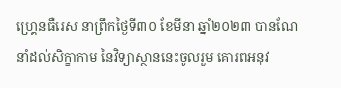ហ្គ្រេនធឺរេស នាព្រឹកថ្ងៃទី៣០ ខែមីនា ឆ្នាំ២០២៣ បានណែនាំដល់សិក្ខាកាម នៃវិទ្យាស្ថាននេះចូលរួម គោរពអនុវ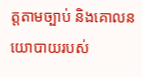ត្តតាមច្បាប់ និងគោលនយោបាយរបស់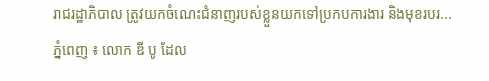រាជរដ្ឋាភិបាល ត្រូវយកចំណេះជំនាញរបស់ខ្លួនយកទៅប្រកបការងារ និងមុខរបរ...
ភ្នំពេញ ៖ លោក ឌី បូ ដែល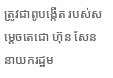ត្រូវជាពូបង្កើត របស់សម្តេចតេជោ ហ៊ុន សែន នាយករដ្ឋម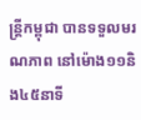ន្រ្តីកម្ពុជា បានទទួលមរណភាព នៅម៉ោង១១និង៤៥នាទី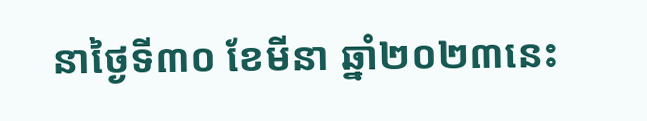នាថ្ងៃទី៣០ ខែមីនា ឆ្នាំ២០២៣នេះ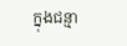ក្នុងជន្មា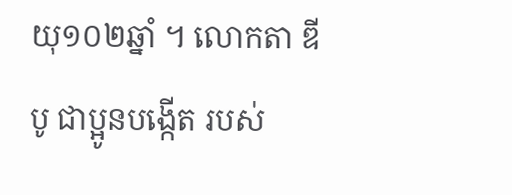យុ១០២ឆ្នាំ ។ លោកតា ឌី បូ ជាប្អូនបង្កើត របស់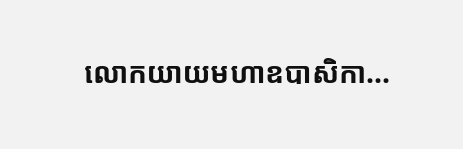លោកយាយមហាឧបាសិកា...